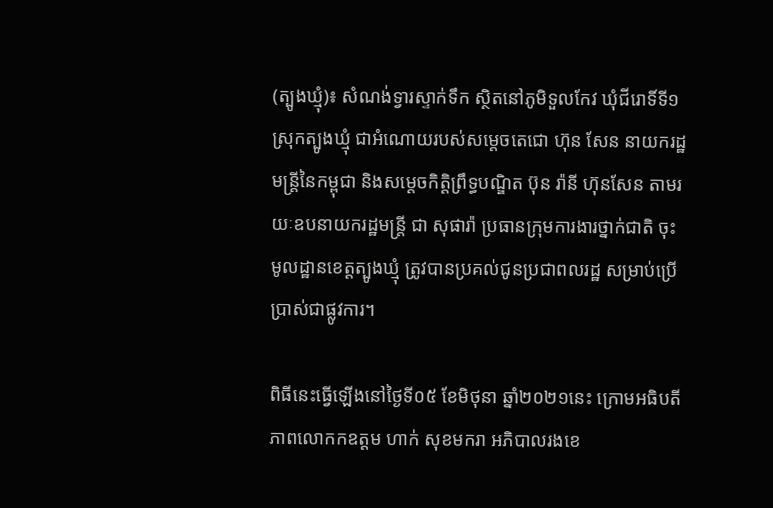(ត្បូងឃ្មុំ)៖ សំណង់ទ្វារស្ទាក់ទឹក ស្ថិតនៅភូមិទួលកែវ ឃុំជីរោទិ៍ទី១ ស្រុកត្បូងឃ្មុំ ជាអំណោយរបស់សម្តេចតេជោ ហ៊ុន សែន នាយករដ្ឋមន្ត្រីនៃកម្ពុជា និងសម្តេចកិត្តិព្រឹទ្ធបណ្ឌិត ប៊ុន រ៉ានី ហ៊ុនសែន តាមរយៈឧបនាយករដ្ឋមន្ត្រី ជា សុផារ៉ា ប្រធានក្រុមការងារថ្នាក់ជាតិ ចុះមូលដ្ឋានខេត្តត្បូងឃ្មុំ ត្រូវបានប្រគល់ជូនប្រជាពលរដ្ឋ សម្រាប់ប្រើប្រាស់ជាផ្លូវការ។

ពិធីនេះធ្វើឡើងនៅថ្ងៃទី០៥ ខែមិថុនា ឆ្នាំ២០២១នេះ ក្រោមអធិបតីភាពលោកកឧត្តម ហាក់ សុខមករា អភិបាលរងខេ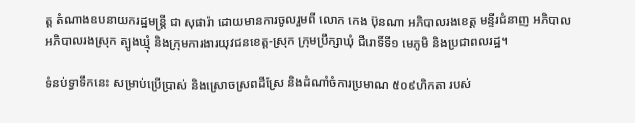ត្ត តំណាងឧបនាយករដ្ឋមន្ត្រី ជា សុផារ៉ា ដោយមានការចូលរួមពី លោក កេង ប៊ុនណា អភិបាលរងខេត្ត មន្ទីរជំនាញ អភិបាល អភិបាលរងស្រុក ត្បូងឃ្មុំ និងក្រុមការងារយុវជនខេត្ត-ស្រុក ក្រុមប្រឹក្សាឃុំ ជីរោទិ៍ទី១ មេភូមិ និងប្រជាពលរដ្ឋ។

ទំនប់ទ្វាទឹកនេះ សម្រាប់ប្រើប្រាស់ និងស្រោចស្រពដីស្រែ និងដំណាំចំការប្រមាណ ៥០៩ហិកតា របស់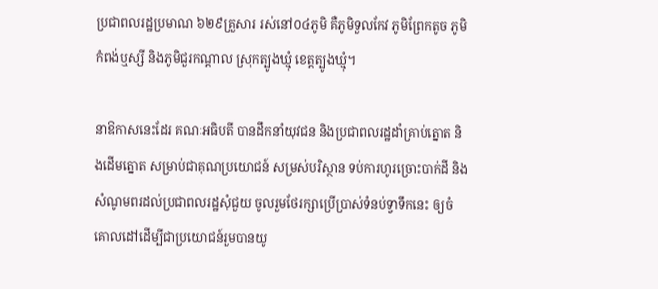ប្រជាពលរដ្ឋប្រមាណ ៦២៩គ្រួសារ រស់នៅ០៤ភូមិ គឺភូមិទួលកែវ ភូមិព្រែកតូច ភូមិកំពង់ឬស្សី និងភូមិជួរកណ្ដាល ស្រុកត្បូងឃ្មុំ ខេត្តត្បូងឃ្មុំ។

នាឱកាសនេះដែរ គណៈអធិបតី បានដឹកនាំយុវជន និងប្រជាពលរដ្ឋដាំគ្រាប់ត្នោត និងដើមត្នោត សម្រាប់ជាគុណប្រយោជន៍ សម្រស់បរិស្ថាន ទប់ការហូរច្រោះបាក់ដី និងសំណូមពរដល់ប្រជាពលរដ្ឋសុំជួយ ចូលរួមថែរក្សាប្រើប្រាស់ទំនប់ទ្វាទឹកនេះ ឲ្យចំគោលដៅដើម្បីជាប្រយោជន៍រួមបានយូ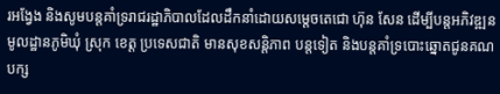រអង្វែង និងសូមបន្តគាំទ្ររាជរដ្ឋាភិបាលដែលដឹកនាំដោយសម្តេចតេជោ ហ៊ុន សែន ដើម្បីបន្តអភិវឌ្ឍនមូលដ្ឋានភូមិឃុំ ស្រុក ខេត្ត ប្រទេសជាតិ មានសុខសន្តិភាព បន្តទៀត និងបន្តគាំទ្របោះឆ្នោតជូនគណបក្ស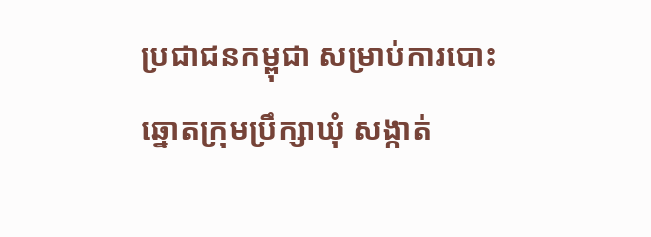ប្រជាជនកម្ពុជា សម្រាប់ការបោះឆ្នោតក្រុមប្រឹក្សាឃុំ សង្កាត់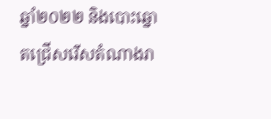ឆ្នាំ២០២២ និងបោះឆ្នោតជ្រើសរើសតំណាងរា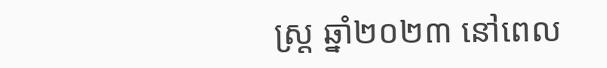ស្រ្ត ឆ្នាំ២០២៣ នៅពេល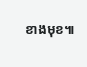ខាងមុខ៕